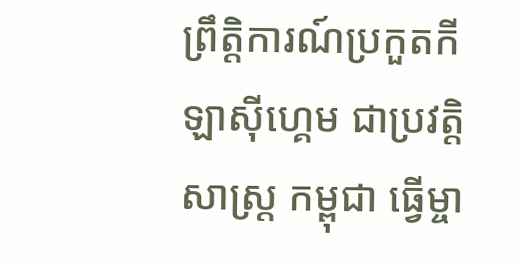ព្រឹត្តិការណ៍ប្រកួតកីឡាស៊ីហ្គេម ជាប្រវត្តិសាស្ត្រ កម្ពុជា ធ្វើម្ចា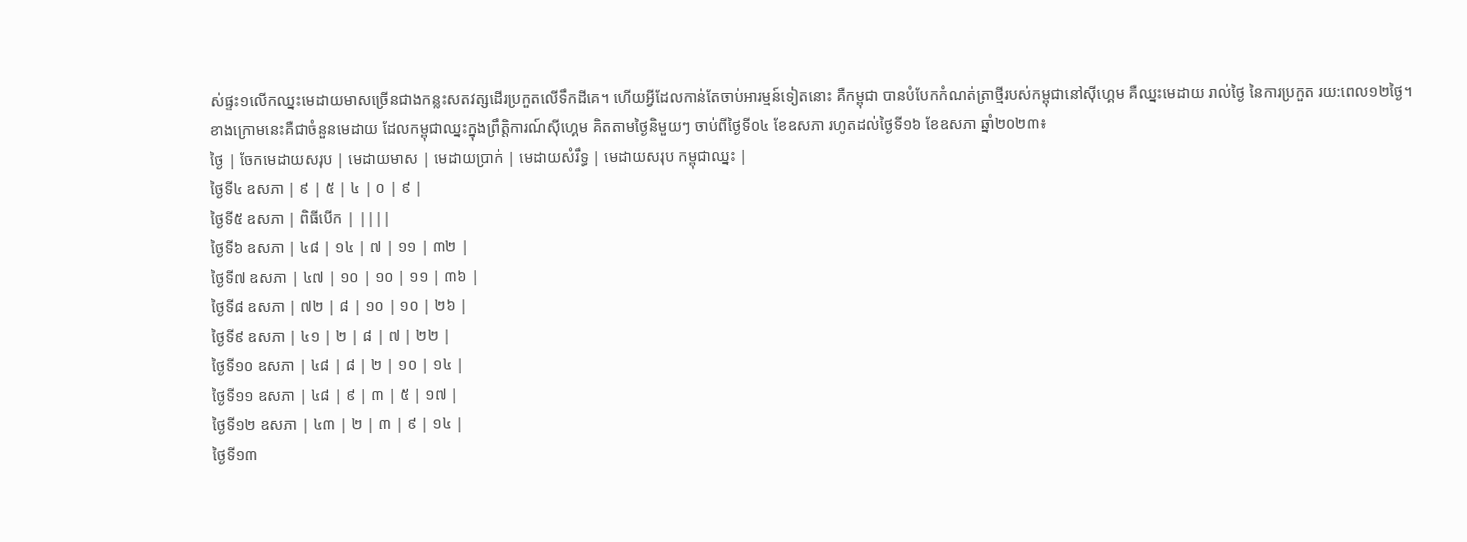ស់ផ្ទះ១លើកឈ្នះមេដាយមាសច្រើនជាងកន្លះសតវត្សដើរប្រកួតលើទឹកដីគេ។ ហើយអ្វីដែលកាន់តែចាប់អារម្មន៍ទៀតនោះ គឺកម្ពុជា បានបំបែកកំណត់ត្រាថ្មីរបស់កម្ពុជានៅស៊ីហ្គេម គឺឈ្នះមេដាយ រាល់ថ្ងៃ នៃការប្រកួត រយ:ពេល១២ថ្ងៃ។
ខាងក្រោមនេះគឺជាចំនួនមេដាយ ដែលកម្ពុជាឈ្នះក្នុងព្រឹត្តិការណ៍ស៊ីហ្គេម គិតតាមថ្ងៃនិមួយៗ ចាប់ពីថ្ងៃទី០៤ ខែឧសភា រហូតដល់ថ្ងៃទី១៦ ខែឧសភា ឆ្នាំ២០២៣៖
ថ្ងៃ | ចែកមេដាយសរុប | មេដាយមាស | មេដាយប្រាក់ | មេដាយសំរឹទ្ធ | មេដាយសរុប កម្ពុជាឈ្នះ |
ថ្ងៃទី៤ ឧសភា | ៩ | ៥ | ៤ | ០ | ៩ |
ថ្ងៃទី៥ ឧសភា | ពិធីបើក | ||||
ថ្ងៃទី៦ ឧសភា | ៤៨ | ១៤ | ៧ | ១១ | ៣២ |
ថ្ងៃទី៧ ឧសភា | ៤៧ | ១០ | ១០ | ១១ | ៣៦ |
ថ្ងៃទី៨ ឧសភា | ៧២ | ៨ | ១០ | ១០ | ២៦ |
ថ្ងៃទី៩ ឧសភា | ៤១ | ២ | ៨ | ៧ | ២២ |
ថ្ងៃទី១០ ឧសភា | ៤៨ | ៨ | ២ | ១០ | ១៤ |
ថ្ងៃទី១១ ឧសភា | ៤៨ | ៩ | ៣ | ៥ | ១៧ |
ថ្ងៃទី១២ ឧសភា | ៤៣ | ២ | ៣ | ៩ | ១៤ |
ថ្ងៃទី១៣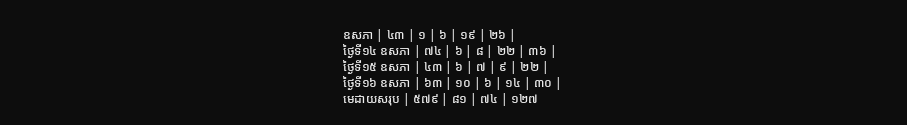ឧសភា | ៤៣ | ១ | ៦ | ១៩ | ២៦ |
ថ្ងៃទី១៤ ឧសភា | ៧៤ | ៦ | ៨ | ២២ | ៣៦ |
ថ្ងៃទី១៥ ឧសភា | ៤៣ | ៦ | ៧ | ៩ | ២២ |
ថ្ងៃទី១៦ ឧសភា | ៦៣ | ១០ | ៦ | ១៤ | ៣០ |
មេដាយសរុប | ៥៧៩ | ៨១ | ៧៤ | ១២៧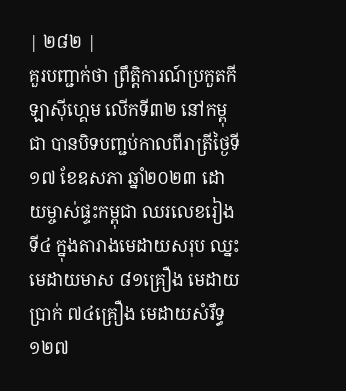| ២៨២ |
គួរបញ្ជាក់ថា ព្រឹត្តិការណ៍ប្រកួតកីឡាស៊ីហ្គេម លើកទី៣២ នៅកម្ពុជា បានបិទបញ្ជប់កាលពីរាត្រីថ្ងៃទី១៧ ខែឧសភា ឆ្នាំ២០២៣ ដោយម្ចាស់ផ្ទះកម្ពុជា ឈរលេខរៀងទី៤ ក្នុងតារាងមេដាយសរុប ឈ្នះមេដាយមាស ៨១គ្រឿង មេដាយប្រាក់ ៧៤គ្រឿង មេដាយសំរឹទ្ធ ១២៧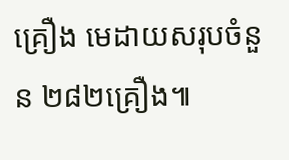គ្រឿង មេដាយសរុបចំនួន ២៨២គ្រឿង៕